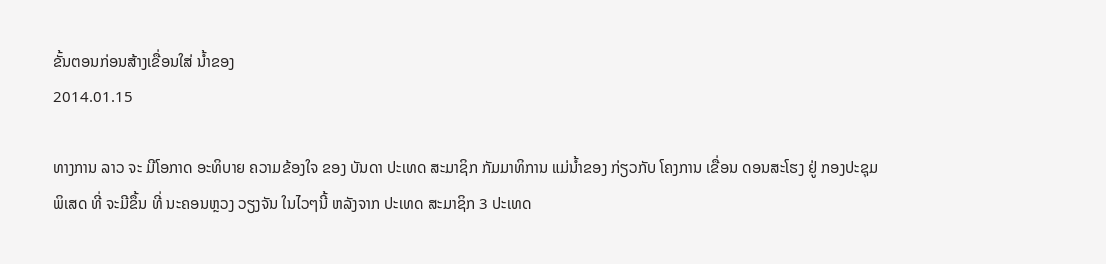ຂັ້ນຕອນກ່ອນສ້າງເຂື່ອນໃສ່ ນໍ້າຂອງ
2014.01.15

ທາງການ ລາວ ຈະ ມີໂອກາດ ອະທິບາຍ ຄວາມຂ້ອງໃຈ ຂອງ ບັນດາ ປະເທດ ສະມາຊິກ ກັມມາທິການ ແມ່ນໍ້າຂອງ ກ່ຽວກັບ ໂຄງການ ເຂື່ອນ ດອນສະໂຮງ ຢູ່ ກອງປະຊຸມ ພິເສດ ທີ່ ຈະມີຂຶ້ນ ທີ່ ນະຄອນຫຼວງ ວຽງຈັນ ໃນໄວໆນີ້ ຫລັງຈາກ ປະເທດ ສະມາຊິກ 3 ປະເທດ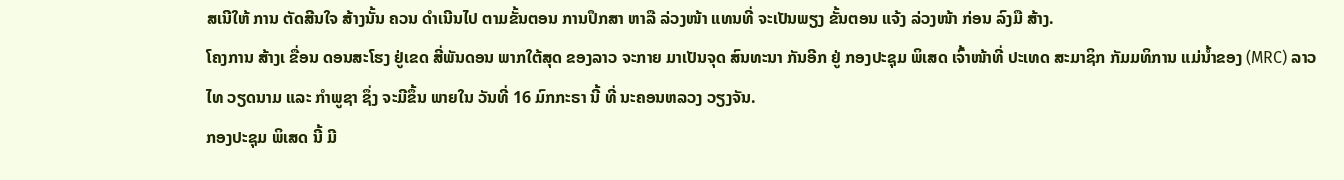ສເນີໃຫ້ ການ ຕັດສີນໃຈ ສ້າງນັ້ນ ຄວນ ດໍາເນີນໄປ ຕາມຂັ້ນຕອນ ການປຶກສາ ຫາລື ລ່ວງໜ້າ ແທນທີ່ ຈະເປັນພຽງ ຂັ້ນຕອນ ແຈ້ງ ລ່ວງໜ້າ ກ່ອນ ລົງມື ສ້າງ.
ໂຄງການ ສ້າງເ ຂື່ອນ ດອນສະໂຮງ ຢູ່ເຂດ ສີ່ພັນດອນ ພາກໃຕ້ສຸດ ຂອງລາວ ຈະກາຍ ມາເປັນຈຸດ ສົນທະນາ ກັນອີກ ຢູ່ ກອງປະຊຸມ ພິເສດ ເຈົ້າໜ້າທີ່ ປະເທດ ສະມາຊິກ ກັມມທິການ ແມ່ນໍ້າຂອງ (MRC) ລາວ ໄທ ວຽດນາມ ແລະ ກໍາພູຊາ ຊຶ່ງ ຈະມີຂຶ້ນ ພາຍໃນ ວັນທີ່ 16 ມົກກະຣາ ນີ້ ທີ່ ນະຄອນຫລວງ ວຽງຈັນ.
ກອງປະຊຸມ ພິເສດ ນີ້ ມີ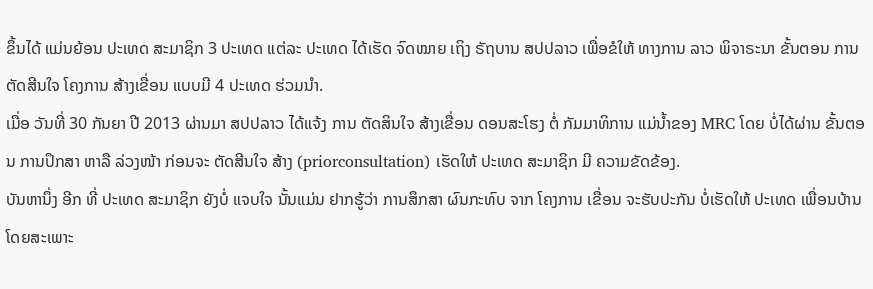ຂຶ້ນໄດ້ ແມ່ນຍ້ອນ ປະເທດ ສະມາຊິກ 3 ປະເທດ ແຕ່ລະ ປະເທດ ໄດ້ເຮັດ ຈົດໝາຍ ເຖິງ ຣັຖບານ ສປປລາວ ເພື່ອຂໍໃຫ້ ທາງການ ລາວ ພິຈາຣະນາ ຂັ້ນຕອນ ການຕັດສີນໃຈ ໂຄງການ ສ້າງເຂື່ອນ ແບບມີ 4 ປະເທດ ຮ່ວມນໍາ.
ເມື່ອ ວັນທີ່ 30 ກັນຍາ ປີ 2013 ຜ່ານມາ ສປປລາວ ໄດ້ແຈ້ງ ການ ຕັດສິນໃຈ ສ້າງເຂື່ອນ ດອນສະໂຮງ ຕໍ່ ກັມມາທິການ ແມ່ນໍ້າຂອງ MRC ໂດຍ ບໍ່ໄດ້ຜ່ານ ຂັ້ນຕອນ ການປຶກສາ ຫາລື ລ່ວງໜ້າ ກ່ອນຈະ ຕັດສີນໃຈ ສ້າງ (priorconsultation) ເຮັດໃຫ້ ປະເທດ ສະມາຊິກ ມີ ຄວາມຂັດຂ້ອງ.
ບັນຫານຶ່ງ ອີກ ທີ່ ປະເທດ ສະມາຊິກ ຍັງບໍ່ ແຈບໃຈ ນັ້ນແມ່ນ ຢາກຮູ້ວ່າ ການສຶກສາ ຜົນກະທົບ ຈາກ ໂຄງການ ເຂື່ອນ ຈະຮັບປະກັນ ບໍ່ເຮັດໃຫ້ ປະເທດ ເພື່ອນບ້ານ ໂດຍສະເພາະ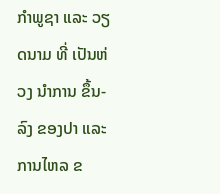ກໍາພູຊາ ແລະ ວຽດນາມ ທີ່ ເປັນຫ່ວງ ນໍາການ ຂຶ້ນ-ລົງ ຂອງປາ ແລະ ການໄຫລ ຂ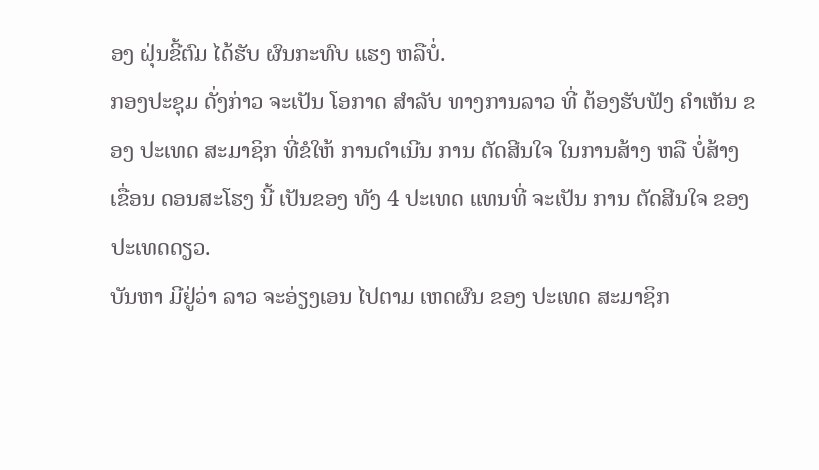ອງ ຝຸ່ນຂີ້ຕົມ ໄດ້ຮັບ ຜົນກະທົບ ແຮງ ຫລືບໍ່.
ກອງປະຊຸມ ດັ່ງກ່າວ ຈະເປັນ ໂອກາດ ສໍາລັບ ທາງການລາວ ທີ່ ຕ້ອງຮັບຟັງ ຄໍາເຫັນ ຂອງ ປະເທດ ສະມາຊິກ ທີ່ຂໍໃຫ້ ການດໍາເນີນ ການ ຕັດສີນໃຈ ໃນການສ້າງ ຫລື ບໍ່ສ້າງ ເຂື່ອນ ດອນສະໂຮງ ນີ້ ເປັນຂອງ ທັງ 4 ປະເທດ ແທນທີ່ ຈະເປັນ ການ ຕັດສີນໃຈ ຂອງ ປະເທດດຽວ.
ບັນຫາ ມີຢູ່ວ່າ ລາວ ຈະອ່ຽງເອນ ໄປຕາມ ເຫດຜົນ ຂອງ ປະເທດ ສະມາຊິກ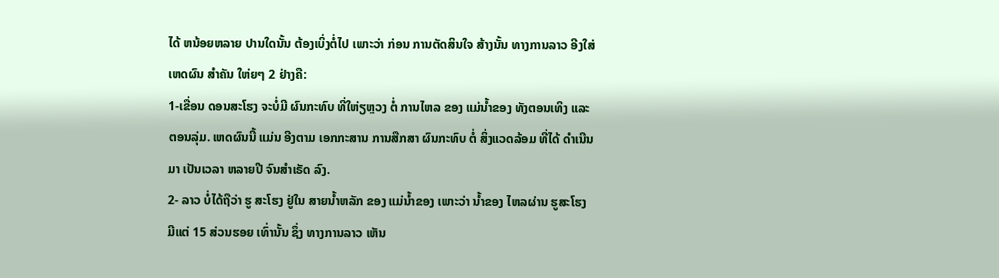ໄດ້ ຫນ້ອຍຫລາຍ ປານໃດນັ້ນ ຕ້ອງເບິ່ງຕໍ່ໄປ ເພາະວ່າ ກ່ອນ ການຕັດສິນໃຈ ສ້າງນັ້ນ ທາງການລາວ ອີງໃສ່ ເຫດຜົນ ສໍາຄັນ ໃຫ່ຍໆ 2 ຢ່າງຄື:
1-ເຂື່ອນ ດອນສະໂຮງ ຈະບໍ່ມີ ຜົນກະທົບ ທີ່ໃຫ່ຽຫຼວງ ຕໍ່ ການໄຫລ ຂອງ ແມ່ນໍ້າຂອງ ທັງຕອນເທິງ ແລະ ຕອນລຸ່ມ. ເຫດຜົນນີ້ ແມ່ນ ອີງຕາມ ເອກກະສານ ການສືກສາ ຜົນກະທົບ ຕໍ່ ສິ່ງແວດລ້ອມ ທີ່ໄດ້ ດໍາເນີນມາ ເປັນເວລາ ຫລາຍປີ ຈົນສໍາເຣັດ ລົງ.
2- ລາວ ບໍ່ໄດ້ຖືວ່າ ຮູ ສະໂຮງ ຢູ່ໃນ ສາຍນໍ້າຫລັກ ຂອງ ແມ່ນໍ້າຂອງ ເພາະວ່າ ນໍ້າຂອງ ໄຫລຜ່ານ ຮູສະໂຮງ ມີແຕ່ 15 ສ່ວນຮອຍ ເທົ່ານັ້ນ ຊຶ່ງ ທາງການລາວ ເຫັນ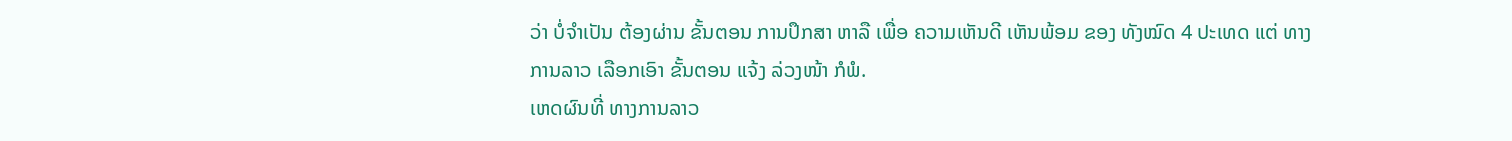ວ່າ ບໍ່ຈໍາເປັນ ຕ້ອງຜ່ານ ຂັ້ນຕອນ ການປຶກສາ ຫາລື ເພື່ອ ຄວາມເຫັນດີ ເຫັນພ້ອມ ຂອງ ທັງໝົດ 4 ປະເທດ ແຕ່ ທາງການລາວ ເລືອກເອົາ ຂັ້ນຕອນ ແຈ້ງ ລ່ວງໜ້າ ກໍພໍ.
ເຫດຜົນທີ່ ທາງການລາວ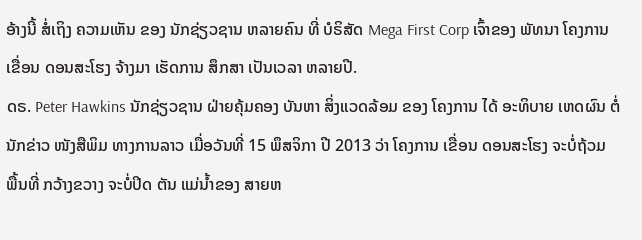ອ້າງນີ້ ສໍ່ເຖິງ ຄວາມເຫັນ ຂອງ ນັກຊ່ຽວຊານ ຫລາຍຄົນ ທີ່ ບໍຣິສັດ Mega First Corp ເຈົ້າຂອງ ພັທນາ ໂຄງການ ເຂື່ອນ ດອນສະໂຮງ ຈ້າງມາ ເຮັດການ ສຶກສາ ເປັນເວລາ ຫລາຍປີ.
ດຣ. Peter Hawkins ນັກຊ່ຽວຊານ ຝ່າຍຄຸ້ມຄອງ ບັນຫາ ສິ່ງແວດລ້ອມ ຂອງ ໂຄງການ ໄດ້ ອະທິບາຍ ເຫດຜົນ ຕໍ່ ນັກຂ່າວ ໜັງສືພິມ ທາງການລາວ ເມື່ອວັນທີ່ 15 ພຶສຈິກາ ປີ 2013 ວ່າ ໂຄງການ ເຂື່ອນ ດອນສະໂຮງ ຈະບໍ່ຖ້ວມ ພື້ນທີ່ ກວ້າງຂວາງ ຈະບໍ່ປິດ ຕັນ ແມ່ນໍ້າຂອງ ສາຍຫ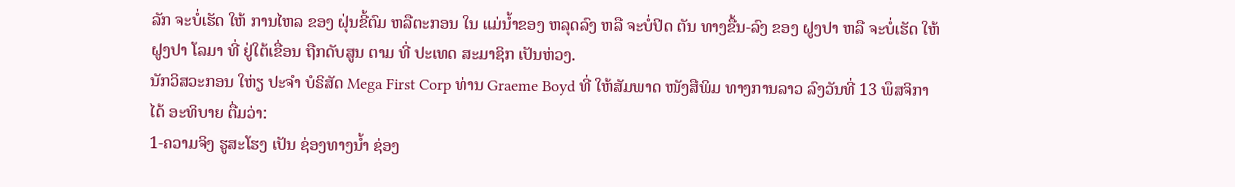ລັກ ຈະບໍ່ເຮັດ ໃຫ້ ການໄຫລ ຂອງ ຝຸ່ນຂີ້ຕົມ ຫລືຕະກອນ ໃນ ແມ່ນໍ້າຂອງ ຫລຸດລົງ ຫລື ຈະບໍ່ປິດ ຕັນ ທາງຂື້ນ-ລົງ ຂອງ ຝູງປາ ຫລື ຈະບໍ່ເຮັດ ໃຫ້ຝູງປາ ໂລມາ ທີ່ ຢູ່ໃຕ້ເຂື່ອນ ຖືກດັບສູນ ຕາມ ທີ່ ປະເທດ ສະມາຊິກ ເປັນຫ່ວງ.
ນັກວິສວະກອນ ໃຫ່ຽ ປະຈໍາ ບໍຣິສັດ Mega First Corp ທ່ານ Graeme Boyd ທີ່ ໃຫ້ສັມພາດ ໜັງສືພິມ ທາງການລາວ ລົງວັນທີ່ 13 ພຶສຈິກາ ໄດ້ ອະທິບາຍ ຕື່ມວ່າ:
1-ຄວາມຈິງ ຮູສະໂຮງ ເປັນ ຊ່ອງທາງນໍ້າ ຊ່ອງ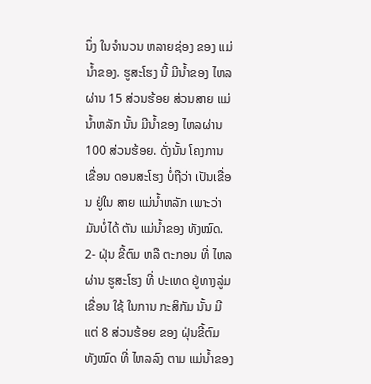ນຶ່ງ ໃນຈໍານວນ ຫລາຍຊ່ອງ ຂອງ ແມ່ນໍ້າຂອງ. ຮູສະໂຮງ ນີ້ ມີນໍ້າຂອງ ໄຫລຜ່ານ 15 ສ່ວນຮ້ອຍ ສ່ວນສາຍ ແມ່ນໍ້າຫລັກ ນັ້ນ ມີນໍ້າຂອງ ໄຫລຜ່ານ 100 ສ່ວນຮ້ອຍ. ດັ່ງນັ້ນ ໂຄງການ ເຂື່ອນ ດອນສະໂຮງ ບໍ່ຖືວ່າ ເປັນເຂື່ອນ ຢູ່ໃນ ສາຍ ແມ່ນໍ້າຫລັກ ເພາະວ່າ ມັນບໍ່ໄດ້ ຕັນ ແມ່ນໍ້າຂອງ ທັງໝົດ.
2- ຝຸ່ນ ຂີ້ຕົມ ຫລື ຕະກອນ ທີ່ ໄຫລຜ່ານ ຮູສະໂຮງ ທີ່ ປະເທດ ຢູ່ທາງລູ່ມ ເຂື່ອນ ໃຊ້ ໃນການ ກະສິກັມ ນັ້ນ ມີແຕ່ 8 ສ່ວນຮ້ອຍ ຂອງ ຝຸ່ນຂີ້ຕົມ ທັງໝົດ ທີ່ ໄຫລລົງ ຕາມ ແມ່ນໍ້າຂອງ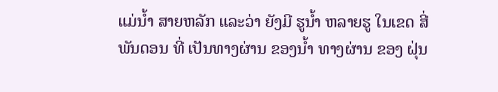ແມ່ນໍ້າ ສາຍຫລັກ ແລະວ່າ ຍັງມີ ຮູນໍ້າ ຫລາຍຮູ ໃນເຂດ ສີ່ ພັນດອນ ທີ່ ເປັນທາງຜ່ານ ຂອງນໍ້າ ທາງຜ່ານ ຂອງ ຝຸ່ນ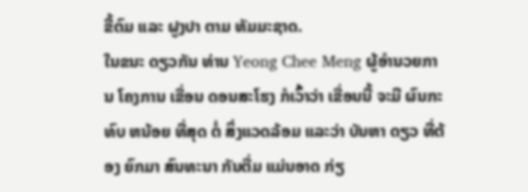ຂີ້ຕົມ ແລະ ຝູງປາ ຕາມ ທັມມະຊາດ.
ໃນຂນະ ດຽວກັນ ທ່ານ Yeong Chee Meng ຜູ້ອໍານວຍການ ໂຄງການ ເຂື່ອນ ດອນສະໂຮງ ກໍເວົ້າວ່າ ເຂື່ອນນີ້ ຈະມີ ຜົນກະທົບ ຫນ້ອຍ ທີ່ສຸດ ຕໍ່ ສິ່ງແວດລ້ອມ ແລະວ່າ ບັນຫາ ດຽວ ທີ່ຕ້ອງ ຍົກມາ ສົນທະນາ ກັນຕື່ມ ແມ່ນອາດ ກ່ຽ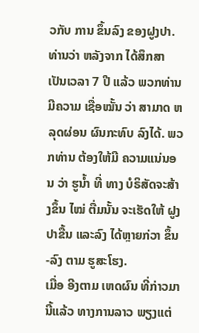ວກັບ ການ ຂຶ້ນລົງ ຂອງຝູງປາ. ທ່ານວ່າ ຫລັງຈາກ ໄດ້ສຶກສາ ເປັນເວລາ 7 ປີ ແລ້ວ ພວກທ່ານ ມີຄວາມ ເຊື່ອໝັ້ນ ວ່າ ສາມາດ ຫລຸດຜ່ອນ ຜົນກະທົບ ລົງໄດ້. ພວກທ່ານ ຕ້ອງໃຫ້ມີ ຄວາມແນ່ນອນ ວ່າ ຮູນໍ້າ ທີ່ ທາງ ບໍຣິສັດຈະສ້າງຂຶ້ນ ໄໝ່ ຕື່ມນັ້ນ ຈະເຮັດໃຫ້ ຝູງປາຂື້ນ ແລະລົງ ໄດ້ຫຼາຍກ່ວາ ຂຶ້ນ-ລົງ ຕາມ ຮູສະໂຮງ.
ເມື່ອ ອີງຕາມ ເຫດຜົນ ທີ່ກ່າວມາ ນີ້ແລ້ວ ທາງການລາວ ພຽງແຕ່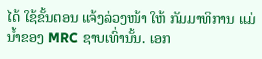ໄດ້ ໃຊ້ຂັ້ນຕອນ ແຈ້ງລ່ວງໜ້າ ໃຫ້ ກັມມາທິການ ແມ່ນໍ້າຂອງ MRC ຊາບເທົ່ານັ້ນ. ເອກ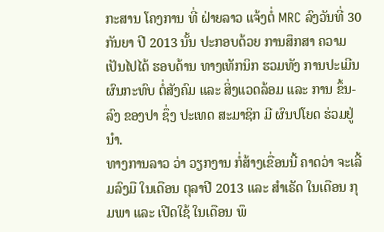ກະສານ ໂຄງການ ທີ່ ຝ່າຍລາວ ແຈ້ງຕໍ່ MRC ລົງວັນທີ່ 30 ກັນຍາ ປີ 2013 ນັ້ນ ປະກອບດ້ວຍ ການສຶກສາ ຄວາມ ເປັນໄປໄດ້ ຮອບດ້ານ ທາງເທັກນິກ ຮວມທັງ ການປະເມີນ ຜົນກະທົບ ຕໍ່ສັງຄົມ ແລະ ສິ່ງແວດລ້ອມ ແລະ ການ ຂຶ້ນ-ລົງ ຂອງປາ ຊຶ່ງ ປະເທດ ສະມາຊິກ ມີ ຜົນປໂຍດ ຮ່ວມຢູ່ນໍາ.
ທາງການລາວ ວ່າ ວຽກງານ ກໍ່ສ້າງເຂື່ອນນີ້ ຄາດວ່າ ຈະເລີ້ມລົງມື ໃນເດືອນ ຕຸລາປີ 2013 ແລະ ສໍາເຣັດ ໃນເດືອນ ກຸມພາ ແລະ ເປີດໃຊ້ ໃນເດືອນ ພຶ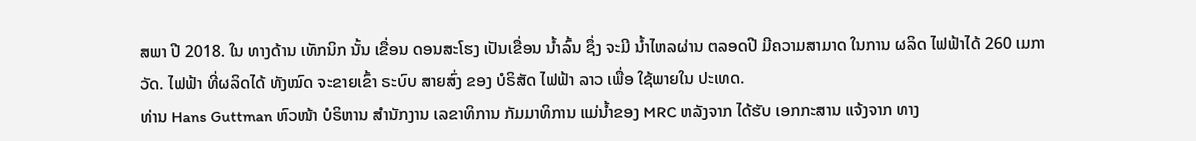ສພາ ປີ 2018. ໃນ ທາງດ້ານ ເທັກນິກ ນັ້ນ ເຂື່ອນ ດອນສະໂຮງ ເປັນເຂື່ອນ ນໍ້າລົ້ນ ຊຶ່ງ ຈະມີ ນໍ້າໄຫລຜ່ານ ຕລອດປີ ມີຄວາມສາມາດ ໃນການ ຜລິດ ໄຟຟ້າໄດ້ 260 ເມກາວັດ. ໄຟຟ້າ ທີ່ຜລິດໄດ້ ທັງໝົດ ຈະຂາຍເຂົ້າ ຣະບົບ ສາຍສົ່ງ ຂອງ ບໍຣິສັດ ໄຟຟ້າ ລາວ ເພື່ອ ໃຊ້ພາຍໃນ ປະເທດ.
ທ່ານ Hans Guttman ຫົວໜ້າ ບໍຣິຫານ ສໍານັກງານ ເລຂາທິການ ກັມມາທິການ ແມ່ນໍ້າຂອງ MRC ຫລັງຈາກ ໄດ້ຮັບ ເອກກະສານ ແຈ້ງຈາກ ທາງ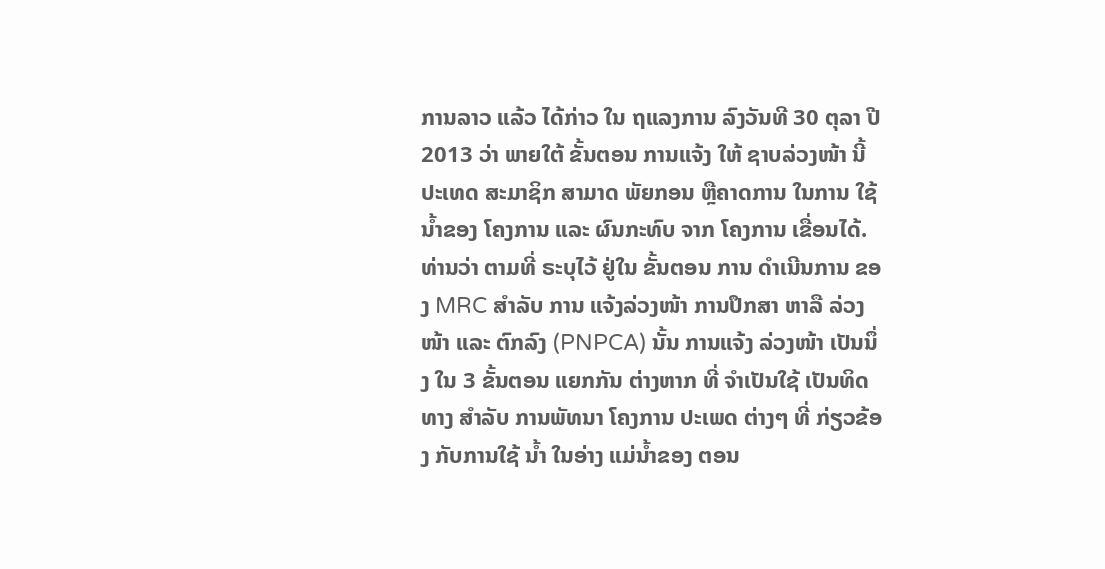ການລາວ ແລ້ວ ໄດ້ກ່າວ ໃນ ຖແລງການ ລົງວັນທີ 30 ຕຸລາ ປີ 2013 ວ່າ ພາຍໃຕ້ ຂັ້ນຕອນ ການແຈ້ງ ໃຫ້ ຊາບລ່ວງໜ້າ ນີ້ ປະເທດ ສະມາຊິກ ສາມາດ ພັຍກອນ ຫຼືຄາດການ ໃນການ ໃຊ້ນໍ້າຂອງ ໂຄງການ ແລະ ຜົນກະທົບ ຈາກ ໂຄງການ ເຂື່ອນໄດ້.
ທ່ານວ່າ ຕາມທີ່ ຣະບຸໄວ້ ຢູ່ໃນ ຂັ້ນຕອນ ການ ດໍາເນີນການ ຂອງ MRC ສໍາລັບ ການ ແຈ້ງລ່ວງໜ້າ ການປຶກສາ ຫາລື ລ່ວງໜ້າ ແລະ ຕົກລົງ (PNPCA) ນັ້ນ ການແຈ້ງ ລ່ວງໜ້າ ເປັນນຶ່ງ ໃນ 3 ຂັ້ນຕອນ ແຍກກັນ ຕ່າງຫາກ ທີ່ ຈໍາເປັນໃຊ້ ເປັນທິດທາງ ສໍາລັບ ການພັທນາ ໂຄງການ ປະເພດ ຕ່າງໆ ທີ່ ກ່ຽວຂ້ອງ ກັບການໃຊ້ ນໍ້າ ໃນອ່າງ ແມ່ນໍ້າຂອງ ຕອນ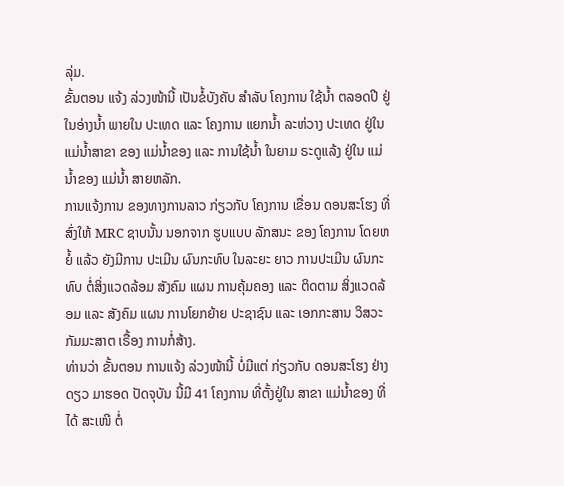ລຸ່ມ.
ຂັ້ນຕອນ ແຈ້ງ ລ່ວງໜ້ານີ້ ເປັນຂໍ້ບັງຄັບ ສໍາລັບ ໂຄງການ ໃຊ້ນໍ້າ ຕລອດປີ ຢູ່ໃນອ່າງນໍ້າ ພາຍໃນ ປະເທດ ແລະ ໂຄງການ ແຍກນໍ້າ ລະຫ່ວາງ ປະເທດ ຢູ່ໃນ ແມ່ນໍ້າສາຂາ ຂອງ ແມ່ນໍ້າຂອງ ແລະ ການໃຊ້ນໍ້າ ໃນຍາມ ຣະດູແລ້ງ ຢູ່ໃນ ແມ່ນໍ້າຂອງ ແມ່ນໍ້າ ສາຍຫລັກ.
ການແຈ້ງການ ຂອງທາງການລາວ ກ່ຽວກັບ ໂຄງການ ເຂື່ອນ ດອນສະໂຮງ ທີ່ ສົ່ງໃຫ້ MRC ຊາບນັ້ນ ນອກຈາກ ຮູບແບບ ລັກສນະ ຂອງ ໂຄງການ ໂດຍຫຍໍ້ ແລ້ວ ຍັງມີການ ປະເມີນ ຜົນກະທົບ ໃນລະຍະ ຍາວ ການປະເມີນ ຜົນກະທົບ ຕໍ່ສິ່ງແວດລ້ອມ ສັງຄົມ ແຜນ ການຄຸ້ມຄອງ ແລະ ຕິດຕາມ ສິ່ງແວດລ້ອມ ແລະ ສັງຄົມ ແຜນ ການໂຍກຍ້າຍ ປະຊາຊົນ ແລະ ເອກກະສານ ວິສວະກັມມະສາຕ ເຣື້ອງ ການກໍ່ສ້າງ.
ທ່ານວ່າ ຂັ້ນຕອນ ການແຈ້ງ ລ່ວງໜ້ານີ້ ບໍ່ມີແຕ່ ກ່ຽວກັບ ດອນສະໂຮງ ຢ່າງດຽວ ມາຮອດ ປັດຈຸບັນ ນີ້ມີ 41 ໂຄງການ ທີ່ຕັ້ງຢູ່ໃນ ສາຂາ ແມ່ນໍ້າຂອງ ທີ່ໄດ້ ສະເໜີ ຕໍ່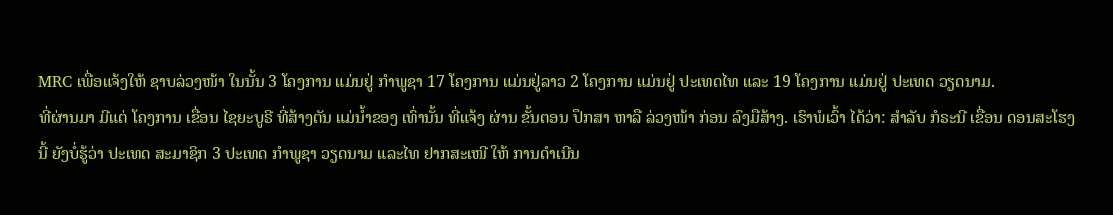MRC ເພື່ອແຈ້ງໃຫ້ ຊາບລ່ວງໜ້າ ໃນນັ້ນ 3 ໂຄງການ ແມ່ນຢູ່ ກໍາພູຊາ 17 ໂຄງການ ແມ່ນຢູ່ລາວ 2 ໂຄງການ ແມ່ນຢູ່ ປະເທດໄທ ແລະ 19 ໂຄງການ ແມ່ນຢູ່ ປະເທດ ວຽດນາມ.
ທີ່ຜ່ານມາ ມີແຕ່ ໂຄງການ ເຂື່ອນ ໄຊຍະບູຣີ ທີ່ສ້າງຕັນ ແມ່ນໍ້າຂອງ ເທົ່ານັ້ນ ທີ່ແຈ້ງ ຜ່ານ ຂັ້ນຕອນ ປຶກສາ ຫາລື ລ່ວງໜ້າ ກ່ອນ ລົງມືສ້າງ. ເຮົາພໍເວົ້າ ໄດ້ວ່າ: ສໍາລັບ ກໍຣະນີ ເຂື່ອນ ດອນສະໂຮງ ນີ້ ຍັງບໍ່ຮູ້ວ່າ ປະເທດ ສະມາຊິກ 3 ປະເທດ ກໍາພູຊາ ວຽດນາມ ແລະໄທ ຢາກສະເໜີ ໃຫ້ ການດໍາເນີນ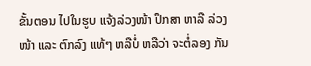ຂັ້ນຕອນ ໄປໃນຮູບ ແຈ້ງລ່ວງໜ້າ ປຶກສາ ຫາລື ລ່ວງໜ້າ ແລະ ຕົກລົງ ແທ້ໆ ຫລືບໍ່ ຫລືວ່າ ຈະຕໍ່ລອງ ກັນ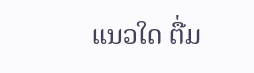ແນວໃດ ຕື່ມ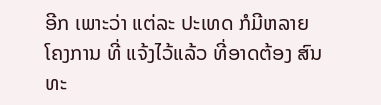ອີກ ເພາະວ່າ ແຕ່ລະ ປະເທດ ກໍມີຫລາຍ ໂຄງການ ທີ່ ແຈ້ງໄວ້ແລ້ວ ທີ່ອາດຕ້ອງ ສົນທະ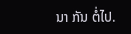ນາ ກັນ ຕໍ່ໄປ.